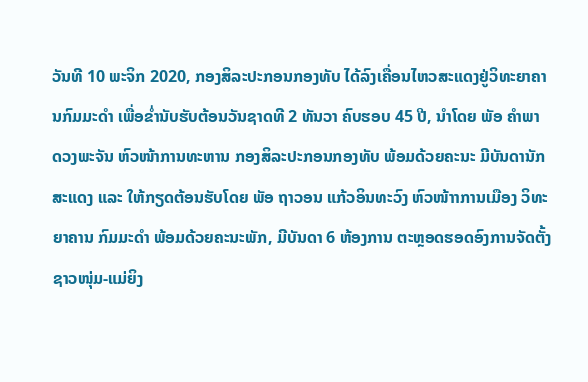ວັນທີ 10 ພະຈິກ 2020, ກອງສິລະປະກອນກອງທັບ ໄດ້ລົງເຄື່ອນໄຫວສະແດງຢູ່ວິທະຍາຄານກົມມະດໍາ ເພື່ອຂ່ຳນັບຮັບຕ້ອນວັນຊາດທີ 2 ທັນວາ ຄົບຮອບ 45 ປີ, ນໍາໂດຍ ພັອ ຄໍາພາ ດວງພະຈັນ ຫົວໜ້າການທະຫານ ກອງສິລະປະກອນກອງທັບ ພ້ອມດ້ວຍຄະນະ ມີບັນດານັກສະແດງ ແລະ ໃຫ້ກຽດຕ້ອນຮັບໂດຍ ພັອ ຖາວອນ ແກ້ວອິນທະວົງ ຫົວໜ້າາການເມືອງ ວິທະຍາຄານ ກົມມະດໍາ ພ້ອມດ້ວຍຄະນະພັກ, ມີບັນດາ 6 ຫ້ອງການ ຕະຫຼອດຮອດອົງການຈັດຕັ້ງຊາວໜຸ່ມ-ແມ່ຍິງ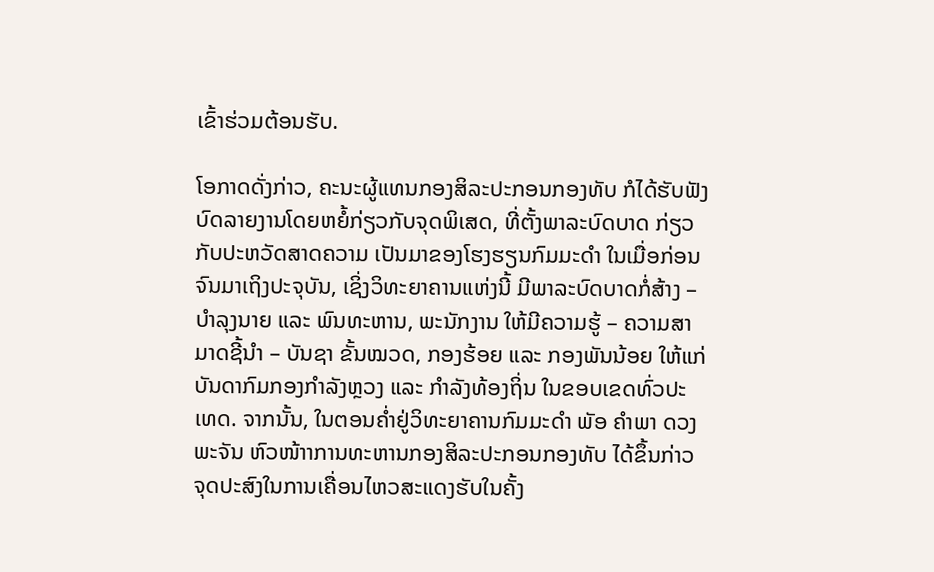ເຂົ້າຮ່ວມຕ້ອນຮັບ.

ໂອກາດດັ່ງກ່າວ, ຄະນະຜູ້ແທນກອງສິລະປະກອນກອງທັບ ກໍໄດ້ຮັບຟັງບົດລາຍງານໂດຍຫຍໍ້ກ່ຽວກັບຈຸດພິເສດ, ທີ່ຕັ້ງພາລະບົດບາດ ກ່ຽວ ກັບປະຫວັດສາດຄວາມ ເປັນມາຂອງໂຮງຮຽນກົມມະດໍາ ໃນເມື່ອກ່ອນຈົນມາເຖິງປະຈຸບັນ, ເຊິ່ງວິທະຍາຄານແຫ່ງນີ້ ມີພາລະບົດບາດກໍ່ສ້າງ – ບໍາລຸງນາຍ ແລະ ພົນທະຫານ, ພະນັກງານ ໃຫ້ມີຄວາມຮູ້ – ຄວາມສາມາດຊີ້ນໍາ – ບັນຊາ ຂັ້ນໝວດ, ກອງຮ້ອຍ ແລະ ກອງພັນນ້ອຍ ໃຫ້ແກ່ບັນດາກົມກອງກໍາລັງຫຼວງ ແລະ ກໍາລັງທ້ອງຖິ່ນ ໃນຂອບເຂດທົ່ວປະເທດ. ຈາກນັ້ນ, ໃນຕອນຄໍ່າຢູ່ວິທະຍາຄານກົມມະດຳ ພັອ ຄໍາພາ ດວງພະຈັນ ຫົວໜ້າາການທະຫານກອງສິລະປະກອນກອງທັບ ໄດ້ຂຶ້ນກ່າວຈຸດປະສົງໃນການເຄື່ອນໄຫວສະແດງຮັບໃນຄັ້ງ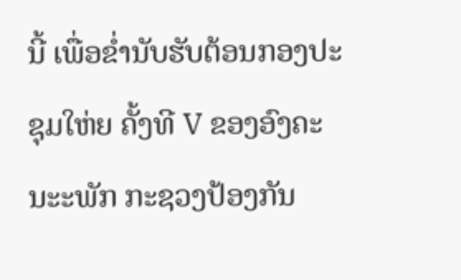ນີ້ ເພື່ອຂໍ່ານັບຮັບຕ້ອນກອງປະຊຸມໃຫ່ຍ ຄັ້ງທີ V ຂອງອົງຄະນະະພັກ ກະຊວງປ້ອງກັນ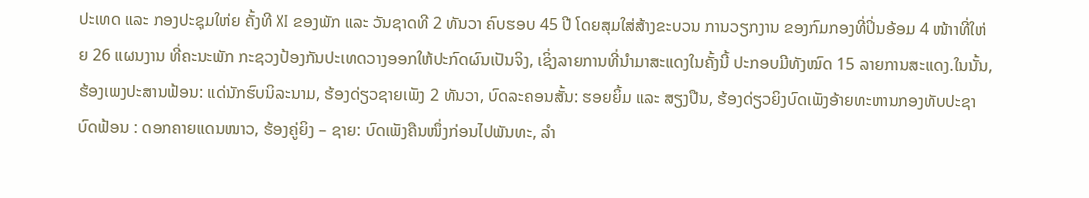ປະເທດ ແລະ ກອງປະຊຸມໃຫ່ຍ ຄັ້ງທີ XI ຂອງພັກ ແລະ ວັນຊາດທີ 2 ທັນວາ ຄົບຮອບ 45 ປີ ໂດຍສຸມໃສ່ສ້າງຂະບວນ ການວຽກງານ ຂອງກົມກອງທີ່ປິ່ນອ້ອມ 4 ໜ້າາທີ່ໃຫ່ຍ 26 ແຜນງານ ທີ່ຄະນະພັກ ກະຊວງປ້ອງກັນປະເທດວາງອອກໃຫ້ປະກົດຜົນເປັນຈິງ, ເຊິ່ງລາຍການທີ່ນໍາມາສະແດງໃນຄັ້ງນີ້ ປະກອບມີທັງໝົດ 15 ລາຍການສະແດງ.ໃນນັ້ນ, ຮ້ອງເພງປະສານຟ້ອນ: ແດ່ນັກຮົບນິລະນາມ, ຮ້ອງດ່ຽວຊາຍເພັງ 2 ທັນວາ, ບົດລະຄອນສັ້ນ: ຮອຍຍິ້ມ ແລະ ສຽງປືນ, ຮ້ອງດ່ຽວຍິງບົດເພັງອ້າຍທະຫານກອງທັບປະຊາ ບົດຟ້ອນ : ດອກຄາຍແດນໜາວ, ຮ້ອງຄູ່ຍິງ – ຊາຍ: ບົດເພັງຄືນໜຶ່ງກ່ອນໄປພັນທະ, ລໍາ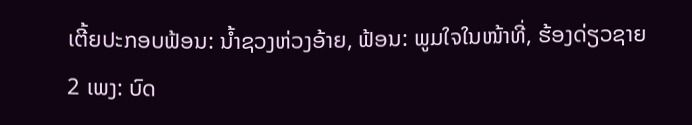ເຕີ້ຍປະກອບຟ້ອນ: ນ້ຳຊວງຫ່ວງອ້າຍ, ຟ້ອນ: ພູມໃຈໃນໜ້າທີ່, ຮ້ອງດ່ຽວຊາຍ 2 ເພງ: ບົດ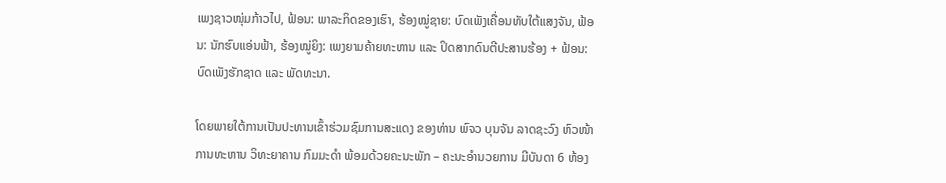ເພງຊາວໜຸ່ມກ້າວໄປ, ຟ້ອນ: ພາລະກິດຂອງເຮົາ, ຮ້ອງໝູ່ຊາຍ: ບົດເພັງເຄື່ອນທັບໃຕ້ແສງຈັນ, ຟ້ອນ: ນັກຮົບແອ່ນຟ້າ, ຮ້ອງໝູ່ຍິງ: ເພງຍາມຄ້າຍທະຫານ ແລະ ປິດສາກດົນຕີປະສານຮ້ອງ + ຟ້ອນ: ບົດເພັງຮັກຊາດ ແລະ ພັດທະນາ.

ໂດຍພາຍໃຕ້ການເປັນປະທານເຂົ້າຮ່ວມຊົມການສະແດງ ຂອງທ່ານ ພົຈວ ບຸນຈັນ ລາດຊະວົງ ຫົວໜ້າການທະຫານ ວິທະຍາຄານ ກົມມະດໍາ ພ້ອມດ້ວຍຄະນະພັກ – ຄະນະອໍານວຍການ ມີບັນດາ 6 ຫ້ອງ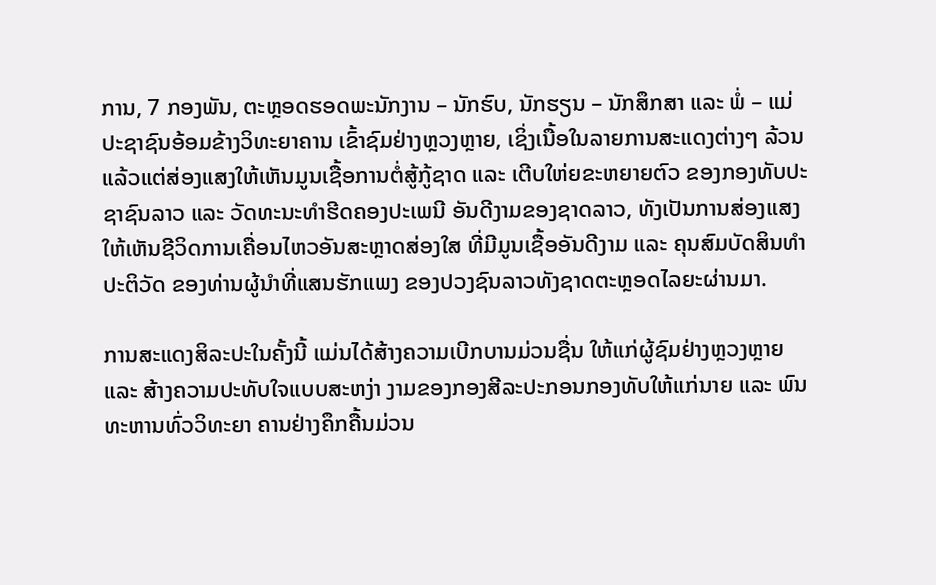ການ, 7 ກອງພັນ, ຕະຫຼອດຮອດພະນັກງານ – ນັກຮົບ, ນັກຮຽນ – ນັກສຶກສາ ແລະ ພໍ່ – ແມ່ ປະຊາຊົນອ້ອມຂ້າງວິທະຍາຄານ ເຂົ້າຊົມຢ່າງຫຼວງຫຼາຍ, ເຊິ່ງເນື້ອໃນລາຍການສະແດງຕ່າງໆ ລ້ວນແລ້ວແຕ່ສ່ອງແສງໃຫ້ເຫັນມູນເຊື້ອການຕໍ່ສູ້ກູ້ຊາດ ແລະ ເຕີບໃຫ່ຍຂະຫຍາຍຕົວ ຂອງກອງທັບປະຊາຊົນລາວ ແລະ ວັດທະນະທໍາຮີດຄອງປະເພນີ ອັນດີງາມຂອງຊາດລາວ, ທັງເປັນການສ່ອງແສງໃຫ້ເຫັນຊີວິດການເຄື່ອນໄຫວອັນສະຫຼາດສ່ອງໃສ ທີ່ມີມູນເຊື້ອອັນດີງາມ ແລະ ຄຸນສົມບັດສິນທໍາປະຕິວັດ ຂອງທ່ານຜູ້ນໍາທີ່ແສນຮັກແພງ ຂອງປວງຊົນລາວທັງຊາດຕະຫຼອດໄລຍະຜ່ານມາ.

ການສະແດງສິລະປະໃນຄັ້ງນີ້ ແມ່ນໄດ້ສ້າງຄວາມເບີກບານມ່ວນຊື່ນ ໃຫ້ແກ່ຜູ້ຊົມຢ່າງຫຼວງຫຼາຍ ແລະ ສ້າງຄວາມປະທັບໃຈແບບສະຫງ່າ ງາມຂອງກອງສີລະປະກອນກອງທັບໃຫ້ແກ່ນາຍ ແລະ ພົນທະຫານທົ່ວວິທະຍາ ຄານຢ່າງຄຶກຄື້ນມ່ວນ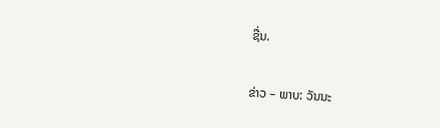ຊື່ນ.

ຂ່າວ – ພາບ: ວັນນະ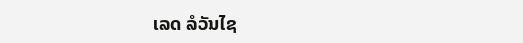ເລດ ລໍວັນໄຊ